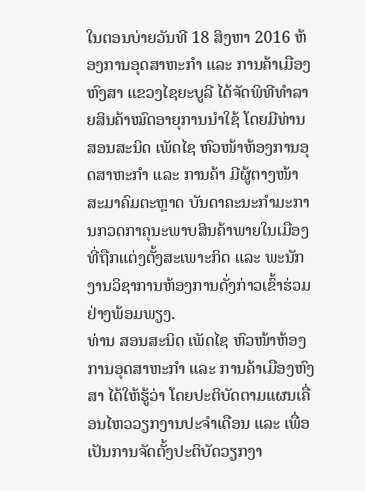ໃນຕອນບ່າຍວັນທີ 18 ສິງຫາ 2016 ຫ້ອງການອຸດສາຫະກໍາ ແລະ ການຄ້າເມືອງຫົງສາ ແຂວງໄຊຍະບູລີ ໄດ້ຈັດພິທີທໍາລາຍສິນຄ້າໝົດອາຍຸການນຳໃຊ້ ໂດຍມີທ່ານ ສອນສະນິດ ເພັດໄຊ ຫົວໜ້າຫ້ອງການອຸດສາຫະກໍາ ແລະ ການຄ້າ ມີຜູ້ຕາງໜ້າສະມາຄົມຕະຫຼາດ ບັນດາຄະນະກຳມະການກວດກາຄຸນະພາບສິນຄ້າພາຍໃນເມືອງທີ່ຖືກແຕ່ງຕັ້ງສະເພາະກິດ ແລະ ພະນັກງານວິຊາການຫ້ອງການດັ່ງກ່າວເຂົ້າຮ່ວມຢ່າງພ້ອມພຽງ.
ທ່ານ ສອນສະນິດ ເພັດໄຊ ຫົວໜ້າຫ້ອງການອຸດສາຫະກໍາ ແລະ ການຄ້າເມືອງຫົງສາ ໄດ້ໃຫ້ຮູ້ວ່າ ໂດຍປະຕິບັດຕາມແຜນເຄື່ອນໄຫວວຽກງານປະຈຳເດືອນ ແລະ ເພື່ອເປັນການຈັດຕັ້ງປະຕິບັດວຽກງາ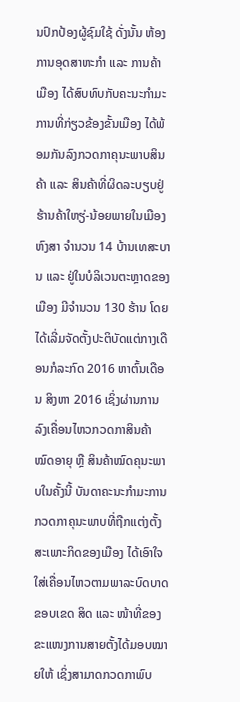ນປົກປ້ອງຜູ້ຊົມໃຊ້ ດັ່ງນັ້ນ ຫ້ອງການອຸດສາຫະກຳ ແລະ ການຄ້າເມືອງ ໄດ້ສົບທົບກັບຄະນະກຳມະການທີ່ກ່ຽວຂ້ອງຂັ້ນເມືອງ ໄດ້ພ້ອມກັນລົງກວດກາຄຸນະພາບສິນຄ້າ ແລະ ສິນຄ້າທີ່ຜິດລະບຽບຢູ່ຮ້ານຄ້າໃຫຽ່-ນ້ອຍພາຍໃນເມືອງຫົງສາ ຈຳນວນ 14 ບ້ານເທສະບານ ແລະ ຢູ່ໃນບໍລິເວນຕະຫຼາດຂອງເມືອງ ມີຈຳນວນ 130 ຮ້ານ ໂດຍໄດ້ເລີ່ມຈັດຕັ້ງປະຕິບັດແຕ່ກາງເດືອນກໍລະກົດ 2016 ຫາຕົ້ນເດືອນ ສິງຫາ 2016 ເຊິ່ງຜ່ານການລົງເຄື່ອນໄຫວກວດກາສິນຄ້າໝົດອາຍຸ ຫຼື ສິນຄ້າໝົດຄຸນະພາບໃນຄັ້ງນີ້ ບັນດາຄະນະກຳມະການກວດກາຄຸນະພາບທີ່ຖືກແຕ່ງຕັ້ງສະເພາະກິດຂອງເມືອງ ໄດ້ເອົາໃຈໃສ່ເຄື່ອນໄຫວຕາມພາລະບົດບາດ ຂອບເຂດ ສິດ ແລະ ໜ້າທີ່ຂອງຂະແໜງການສາຍຕັ້ງໄດ້ມອບໝາຍໃຫ້ ເຊິ່ງສາມາດກວດກາພົບ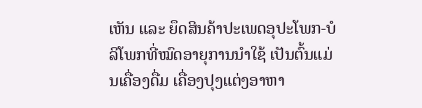ເຫັນ ແລະ ຍຶດສິນຄ້າປະເພດອຸປະໂພກ-ບໍລິໂພກທີ່ໝົດອາຍຸການນຳໃຊ້ ເປັນຕົ້ນແມ່ນເຄື່ອງດື່ມ ເຄື່ອງປຸງແຕ່ງອາຫາ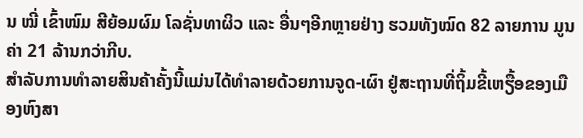ນ ໝີ່ ເຂົ້າໜົມ ສີຍ້ອມຜົມ ໂລຊັ່ນທາຜິວ ແລະ ອື່ນໆອີກຫຼາຍຢ່າງ ຮວມທັງໝົດ 82 ລາຍການ ມູນຄ່າ 21 ລ້ານກວ່າກີບ.
ສໍາລັບການທໍາລາຍສິນຄ້າຄັ້ງນີ້ແມ່ນໄດ້ທໍາລາຍດ້ວຍການຈູດ-ເຜົາ ຢູ່ສະຖານທີ່ຖິ້ມຂີ້ເຫຽື້ອຂອງເມືອງຫົງສາ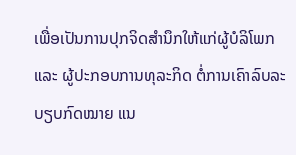ເພື່ອເປັນການປຸກຈິດສໍານຶກໃຫ້ແກ່ຜູ້ບໍລິໂພກ ແລະ ຜູ້ປະກອບການທຸລະກິດ ຕໍ່ການເຄົາລົບລະບຽບກົດໝາຍ ແນ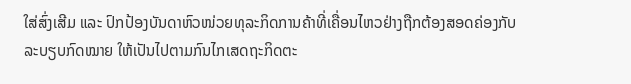ໃສ່ສົ່ງເສີມ ແລະ ປົກປ້ອງບັນດາຫົວໜ່ວຍທຸລະກິດການຄ້າທີ່ເຄື່ອນໄຫວຢ່າງຖືກຕ້ອງສອດຄ່ອງກັບລະບຽບກົດໝາຍ ໃຫ້ເປັນໄປຕາມກົນໄກເສດຖະກິດຕະ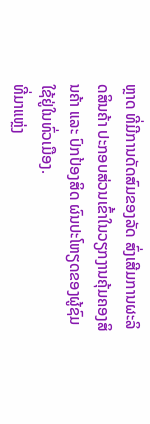ຫຼາດ ທີ່ມີການດັດສົມຂອງລັດ ສົ່ງເສີມການຜະລິດສິນຄ້າ ປະກອບສ່ວນເຂົ້າໃນວຽກງານຄຸ້ມຄອງສິນຄ້າ ແລະ ປົກປ້ອງສິດ ຜົນປະໂຫຽດຂອງຜູ້ຊົມໃຊ້ຢູ່ໃນທົ່ວເມືອງ.
ທີ່ມາແຫຼ່ງ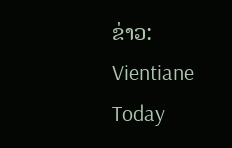ຂ່າວ: Vientiane Today